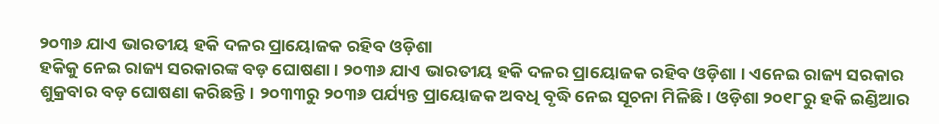୨୦୩୬ ଯାଏ ଭାରତୀୟ ହକି ଦଳର ପ୍ରାୟୋଜକ ରହିବ ଓଡ଼ିଶା
ହକିକୁ ନେଇ ରାଜ୍ୟ ସରକାରଙ୍କ ବଡ଼ ଘୋଷଣା । ୨୦୩୬ ଯାଏ ଭାରତୀୟ ହକି ଦଳର ପ୍ରାୟୋଜକ ରହିବ ଓଡ଼ିଶା । ଏନେଇ ରାଜ୍ୟ ସରକାର ଶୁକ୍ରବାର ବଡ଼ ଘୋଷଣା କରିଛନ୍ତି। ୨୦୩୩ରୁ ୨୦୩୬ ପର୍ଯ୍ୟନ୍ତ ପ୍ରାୟୋଜକ ଅବଧି ବୃଦ୍ଧି ନେଇ ସୂଚନା ମିଳିଛି। ଓଡ଼ିଶା ୨୦୧୮ରୁ ହକି ଇଣ୍ଡିଆର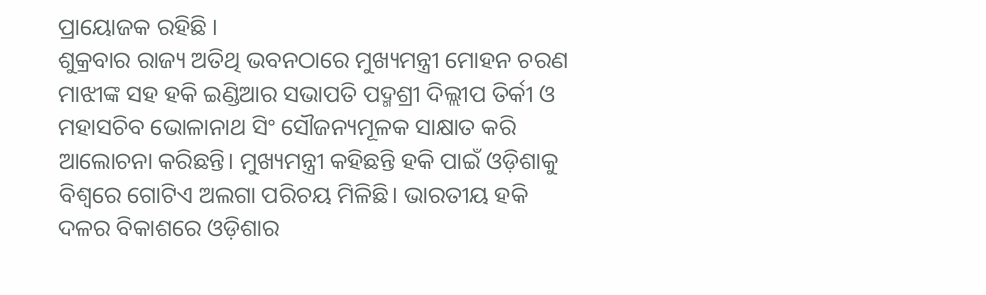ପ୍ରାୟୋଜକ ରହିଛି ।
ଶୁକ୍ରବାର ରାଜ୍ୟ ଅତିଥି ଭବନଠାରେ ମୁଖ୍ୟମନ୍ତ୍ରୀ ମୋହନ ଚରଣ ମାଝୀଙ୍କ ସହ ହକି ଇଣ୍ଡିଆର ସଭାପତି ପଦ୍ମଶ୍ରୀ ଦିଲ୍ଲୀପ ତିର୍କୀ ଓ ମହାସଚିବ ଭୋଳାନାଥ ସିଂ ସୌଜନ୍ୟମୂଳକ ସାକ୍ଷାତ କରି ଆଲୋଚନା କରିଛନ୍ତି। ମୁଖ୍ୟମନ୍ତ୍ରୀ କହିଛନ୍ତି ହକି ପାଇଁ ଓଡ଼ିଶାକୁ ବିଶ୍ୱରେ ଗୋଟିଏ ଅଲଗା ପରିଚୟ ମିଳିଛି। ଭାରତୀୟ ହକି ଦଳର ବିକାଶରେ ଓଡ଼ିଶାର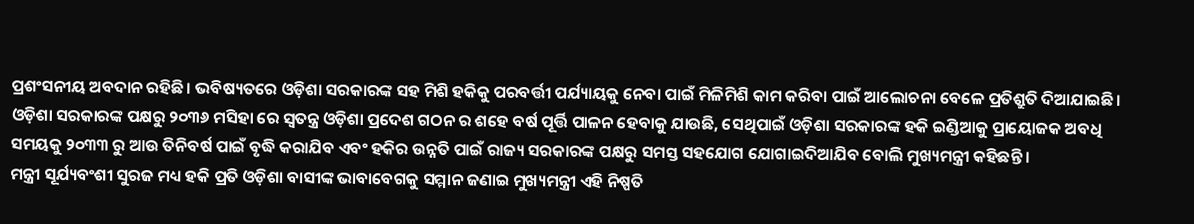ପ୍ରଶଂସନୀୟ ଅବଦାନ ରହିଛି। ଭବିଷ୍ୟତରେ ଓଡ଼ିଶା ସରକାରଙ୍କ ସହ ମିଶି ହକିକୁ ପରବର୍ତ୍ତୀ ପର୍ଯ୍ୟାୟକୁ ନେବା ପାଇଁ ମିଳିମିଶି କାମ କରିବା ପାଇଁ ଆଲୋଚନା ବେଳେ ପ୍ରତିଶ୍ରୁତି ଦିଆଯାଇଛି। ଓଡ଼ିଶା ସରକାରଙ୍କ ପକ୍ଷରୁ ୨୦୩୬ ମସିହା ରେ ସ୍ଵତନ୍ତ୍ର ଓଡ଼ିଶା ପ୍ରଦେଶ ଗଠନ ର ଶହେ ବର୍ଷ ପୂର୍ତ୍ତି ପାଳନ ହେବାକୁ ଯାଉଛି, ସେଥିପାଇଁ ଓଡ଼ିଶା ସରକାରଙ୍କ ହକି ଇଣ୍ଡିଆକୁ ପ୍ରାୟୋଜକ ଅବଧି ସମୟକୁ ୨୦୩୩ ରୁ ଆଉ ତିନିବର୍ଷ ପାଇଁ ବୃଦ୍ଧି କରାଯିବ ଏବଂ ହକିର ଉନ୍ନତି ପାଇଁ ରାଜ୍ୟ ସରକାରଙ୍କ ପକ୍ଷରୁ ସମସ୍ତ ସହଯୋଗ ଯୋଗାଇଦିଆଯିବ ବୋଲି ମୁଖ୍ୟମନ୍ତ୍ରୀ କହିଛନ୍ତି ।
ମନ୍ତ୍ରୀ ସୂର୍ଯ୍ୟବଂଶୀ ସୁରଜ ମଧ୍ୟ ହକି ପ୍ରତି ଓଡ଼ିଶା ବାସୀଙ୍କ ଭାବାବେଗକୁ ସମ୍ମାନ ଜଣାଇ ମୁଖ୍ୟମନ୍ତ୍ରୀ ଏହି ନିଷ୍ପତି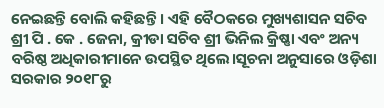ନେଇଛନ୍ତି ବୋଲି କହିଛନ୍ତି । ଏହି ବୈଠକରେ ମୁଖ୍ୟଶାସନ ସଚିବ ଶ୍ରୀ ପି . କେ . ଜେନା, କ୍ରୀଡା ସଚିବ ଶ୍ରୀ ଭିନିଲ କ୍ରିଷ୍ଣା ଏବଂ ଅନ୍ୟ ବରିଷ୍ଠ ଅଧିକାରୀମାନେ ଉପସ୍ଥିତ ଥିଲେ।ସୂଚନା ଅନୁସାରେ ଓଡ଼ିଶା ସରକାର ୨୦୧୮ରୁ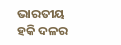ଭାରତୀୟ ହକି ଦଳର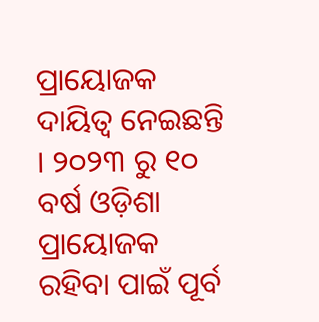ପ୍ରାୟୋଜକ ଦାୟିତ୍ୱ ନେଇଛନ୍ତି । ୨୦୨୩ ରୁ ୧୦ ବର୍ଷ ଓଡ଼ିଶା ପ୍ରାୟୋଜକ ରହିବା ପାଇଁ ପୂର୍ବ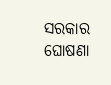ସରକାର ଘୋଷଣା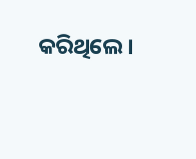କରିଥିଲେ।